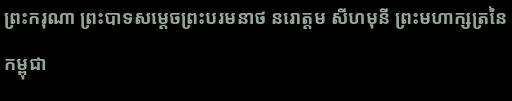ព្រះករុណា ព្រះបាទសម្តេចព្រះបរមនាថ នរោត្តម សីហមុនី ព្រះមហាក្សត្រនៃកម្ពុជា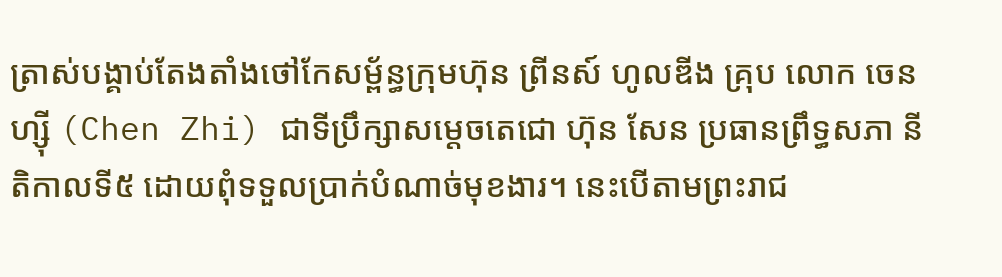ត្រាស់បង្គាប់តែងតាំងថៅកែសម្ព័ន្ធក្រុមហ៊ុន ព្រីនស៍ ហូលឌីង គ្រុប លោក ចេន ហ្សុី (Chen Zhi) ជាទីប្រឹក្សាសម្តេចតេជោ ហ៊ុន សែន ប្រធានព្រឹទ្ធសភា នីតិកាលទី៥ ដោយពុំទទួលប្រាក់បំណាច់មុខងារ។ នេះបើតាមព្រះរាជ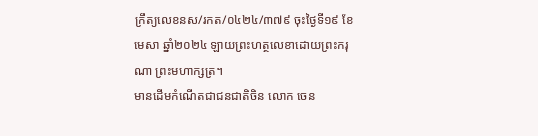ក្រឹត្យលេខនស/រកត/០៤២៤/៣៧៩ ចុះថ្ងៃទី១៩ ខែមេសា ឆ្នាំ២០២៤ ឡាយព្រះហត្ថលេខាដោយព្រះករុណា ព្រះមហាក្សត្រ។
មានដើមកំណើតជាជនជាតិចិន លោក ចេន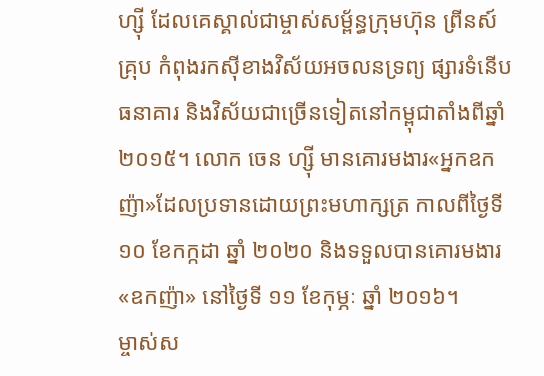ហ្ស៊ី ដែលគេស្គាល់ជាម្ចាស់សម្ព័ន្ធក្រុមហ៊ុន ព្រីនស៍ គ្រុប កំពុងរកស៊ីខាងវិស័យអចលនទ្រព្យ ផ្សារទំនើប ធនាគារ និងវិស័យជាច្រើនទៀតនៅកម្ពុជាតាំងពីឆ្នាំ២០១៥។ លោក ចេន ហ្សុី មានគោរមងារ«អ្នកឧកញ៉ា»ដែលប្រទានដោយព្រះមហាក្សត្រ កាលពីថ្ងៃទី១០ ខែកក្កដា ឆ្នាំ ២០២០ និងទទួលបានគោរមងារ«ឧកញ៉ា» នៅថ្ងៃទី ១១ ខែកុម្ភៈ ឆ្នាំ ២០១៦។
ម្ចាស់ស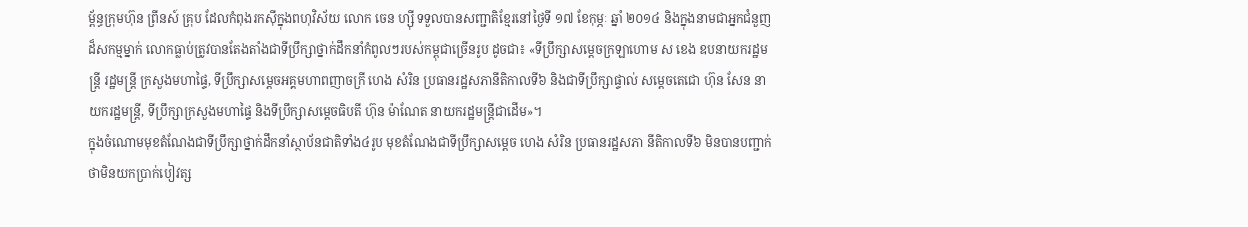ម្ព័ន្ធក្រុមហ៊ុន ព្រីនស៍ គ្រុប ដែលកំពុងរកស៊ីក្នុងពហុវិស័យ លោក ចេន ហ្សុី ទទួលបានសញ្ជាតិខ្មែរនៅថ្ងៃទី ១៧ ខែកុម្ភៈ ឆ្នាំ ២០១៤ និងក្នុងនាមជាអ្នកជំនួញដ៏សកម្មម្នាក់ លោកធ្លាប់ត្រូវបានតែងតាំងជាទីប្រឹក្សាថ្នាក់ដឹកនាំកំពូលៗរបស់កម្ពុជាច្រើនរូប ដូចជា៖ «ទីប្រឹក្សាសម្តេចក្រឡាហោម ស ខេង ឧបនាយករដ្ឋមន្ត្រី រដ្ឋមន្ត្រី ក្រសួងមហាផ្ទៃ, ទីប្រឹក្សាសម្តេចអគ្គមហាពញាចក្រី ហេង សំរិន ប្រធានរដ្ឋសភានីតិកាលទី៦ និងជាទីប្រឹក្សាផ្ទាល់ សម្តេចតេជោ ហ៊ុន សែន នាយករដ្ឋមន្ត្រី, ទីប្រឹក្សាក្រសួងមហាផ្ទៃ និងទីប្រឹក្សាសម្តេចធិបតី ហ៊ុន ម៉ាណែត នាយករដ្ឋមន្រ្តីជាដើម»។
ក្នុងចំណោមមុខតំណែងជាទីប្រឹក្សាថ្នាក់ដឹកនាំស្ថាប័នជាតិទាំង៤រូប មុខតំណែងជាទីប្រឹក្សាសម្តេច ហេង សំរិន ប្រធានរដ្ឋសភា នីតិកាលទី៦ មិនបានបញ្ជាក់ថាមិនយកប្រាក់បៀវត្ស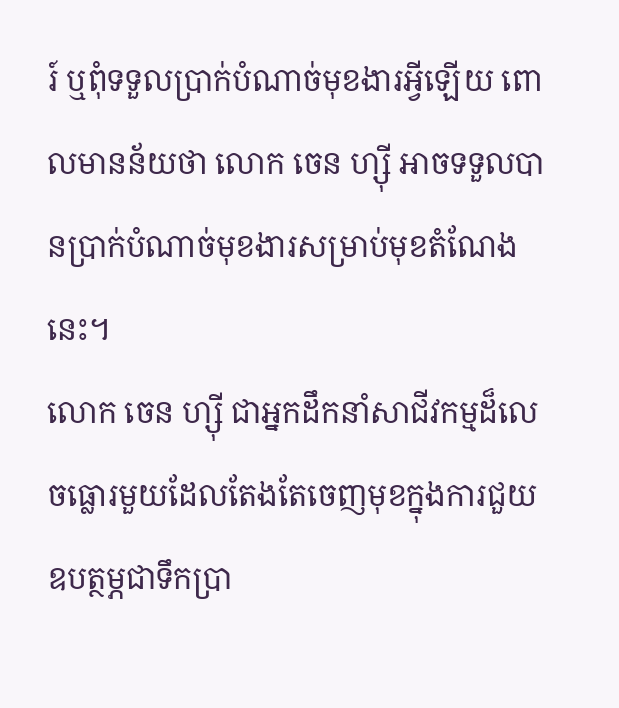រ៍ ឬពុំទទួលប្រាក់បំណាច់មុខងារអ្វីឡើយ ពោលមានន័យថា លោក ចេន ហ្ស៊ី អាចទទួលបានប្រាក់បំណាច់មុខងារសម្រាប់មុខតំណែងនេះ។
លោក ចេន ហ្សុី ជាអ្នកដឹកនាំសាជីវកម្មដ៏លេចធ្លោរមួយដែលតែងតែចេញមុខក្នុងការជួយឧបត្ថម្ភជាទឹកប្រា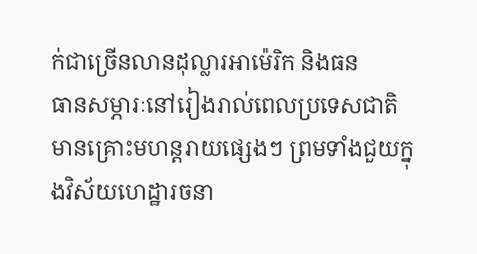ក់ជាច្រើនលានដុល្លារអាម៉េរិក និងធន
ធានសម្ភារៈនៅរៀងរាល់ពេលប្រទេសជាតិមានគ្រោះមហន្តរាយផ្សេងៗ ព្រមទាំងជួយក្នុងវិស័យហេដ្ឋារចនា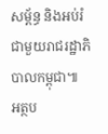សម្ព័ន្ធ និងអប់រំជាមួយរាជរដ្ឋាភិបាលកម្ពុជា៕
អត្ថប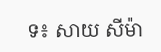ទ៖ សាយ សីម៉ា